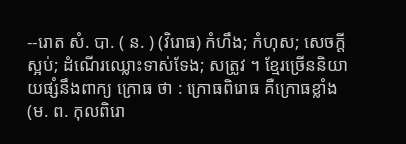--រោត សំ. បា. ( ន. ) (វិរោធ) កំហឹង; កំហុស; សេចក្ដីស្អប់; ដំណើរឈ្លោះទាស់ទែង; សត្រូវ ។ ខ្មែរច្រើននិយាយផ្សំនឹងពាក្យ ក្រោធ ថា : ក្រោធពិរោធ គឺក្រោធខ្លាំង (ម. ព. កុលពិរោ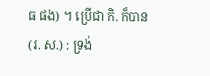ធ ផង) ។ ប្រើជា កិ. ក៏បាន (រ. ស.) : ទ្រង់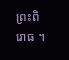ព្រះពិរោធ ។